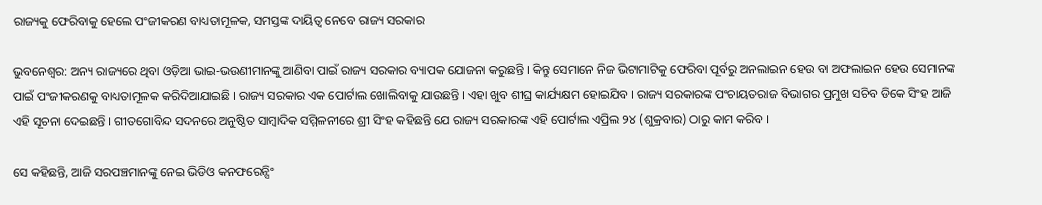ରାଜ୍ୟକୁ ଫେରିବାକୁ ହେଲେ ପଂଜୀକରଣ ବାଧ୍ୟତାମୂଳକ, ସମସ୍ତଙ୍କ ଦାୟିତ୍ୱ ନେବେ ରାଜ୍ୟ ସରକାର

ଭୁବନେଶ୍ୱର: ଅନ୍ୟ ରାଜ୍ୟରେ ଥିବା ଓଡ଼ିଆ ଭାଇ-ଭଉଣୀମାନଙ୍କୁ ଆଣିବା ପାଇଁ ରାଜ୍ୟ ସରକାର ବ୍ୟାପକ ଯୋଜନା କରୁଛନ୍ତି । କିନ୍ତୁ ସେମାନେ ନିଜ ଭିଟାମାଟିକୁ ଫେରିବା ପୂର୍ବରୁ ଅନଲାଇନ ହେଉ ବା ଅଫଲାଇନ ହେଉ ସେମାନଙ୍କ ପାଇଁ ପଂଜୀକରଣକୁ ବାଧ୍ୟତାମୂଳକ କରିଦିଆଯାଇଛି । ରାଜ୍ୟ ସରକାର ଏକ ପୋର୍ଟାଲ ଖୋଲିବାକୁ ଯାଉଛନ୍ତି । ଏହା ଖୁବ ଶୀଘ୍ର କାର୍ଯ୍ୟକ୍ଷମ ହୋଇଯିବ । ରାଜ୍ୟ ସରକାରଙ୍କ ପଂଚାୟତରାଜ ବିଭାଗର ପ୍ରମୁଖ ସଚିବ ଡିକେ ସିଂହ ଆଜି ଏହି ସୂଚନା ଦେଇଛନ୍ତି । ଗୀତଗୋବିନ୍ଦ ସଦନରେ ଅନୁଷ୍ଠିତ ସାମ୍ବାଦିକ ସମ୍ମିଳନୀରେ ଶ୍ରୀ ସିଂହ କହିଛନ୍ତି ଯେ ରାଜ୍ୟ ସରକାରଙ୍କ ଏହି ପୋର୍ଟାଲ ଏପ୍ରିଲ ୨୪ (ଶୁକ୍ରବାର) ଠାରୁ କାମ କରିବ ।

ସେ କହିଛନ୍ତି, ଆଜି ସରପଞ୍ଚମାନଙ୍କୁ ନେଇ ଭିଡିଓ କନଫରେନ୍ସିଂ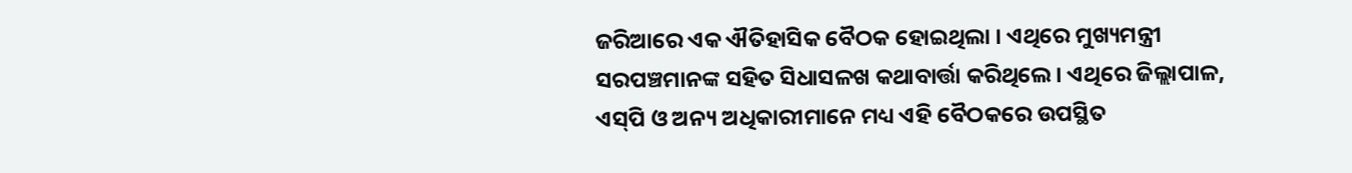ଜରିଆରେ ଏକ ଐତିହାସିକ ବୈଠକ ହୋଇଥିଲା । ଏଥିରେ ମୁଖ୍ୟମନ୍ତ୍ରୀ ସରପଞ୍ଚମାନଙ୍କ ସହିତ ସିଧାସଳଖ କଥାବାର୍ତ୍ତା କରିଥିଲେ । ଏଥିରେ ଜିଲ୍ଲାପାଳ, ଏସ୍‌ପି ଓ ଅନ୍ୟ ଅଧିକାରୀମାନେ ମଧ୍ୟ ଏହି ବୈଠକରେ ଉପସ୍ଥିତ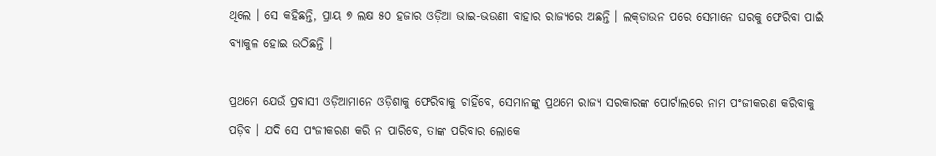ଥିଲେ । ସେ କହିଛନ୍ତି, ପ୍ରାୟ ୭ ଲକ୍ଷ ୫୦ ହଜାର ଓଡ଼ିଆ ଭାଇ-ଭଉଣୀ ବାହାର ରାଜ୍ୟରେ ଅଛନ୍ତି । ଲକ୍‌ଡାଉନ ପରେ ସେମାନେ ଘରକୁ ଫେରିବା ପାଇଁ ବ୍ୟାକୁଳ ହୋଇ ଉଠିଛନ୍ତି ।

ପ୍ରଥମେ ଯେଉଁ ପ୍ରବାସୀ ଓଡ଼ିଆମାନେ ଓଡ଼ିଶାକୁ ଫେରିବାକୁ ଚାହିଁବେ, ସେମାନଙ୍କୁ ପ୍ରଥମେ ରାଜ୍ୟ ସରକାରଙ୍କ ପୋର୍ଟାଲରେ ନାମ ପଂଜୀକରଣ କରିବାକୁ ପଡ଼ିବ । ଯଦି ସେ ପଂଜୀକରଣ କରି ନ ପାରିବେ, ତାଙ୍କ ପରିବାର ଲୋକେ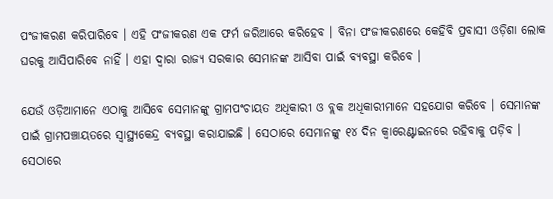ପଂଜୀକରଣ କରିପାରିବେ । ଏହି ପଂଜୀକରଣ ଏକ ଫର୍ମ ଜରିଆରେ କରିହେବ । ବିନା ପଂଜୀକରଣରେ କେହିବି ପ୍ରବାସୀ ଓଡ଼ିଶା ଲୋକ ଘରକୁ ଆସିପାରିବେ ନାହିଁ । ଏହା ଦ୍ୱାରା ରାଜ୍ୟ ସରକାର ସେମାନଙ୍କ ଆସିବା ପାଇଁ ବ୍ୟବସ୍ଥା କରିବେ ।

ଯେଉଁ ଓଡ଼ିଆମାନେ ଏଠାକୁ ଆସିବେ ସେମାନଙ୍କୁ ଗ୍ରାମପଂଚାୟତ ଅଧିକାରୀ ଓ ବ୍ଲକ ଅଧିକାରୀମାନେ ସହଯୋଗ କରିବେ । ସେମାନଙ୍କ ପାଇଁ ଗ୍ରାମପଞ୍ଚାୟତରେ ସ୍ୱାସ୍ଥ୍ୟକେନ୍ଦ୍ର ବ୍ୟବସ୍ଥା କରାଯାଇଛି । ସେଠାରେ ସେମାନଙ୍କୁ ୧୪ ଦିନ କ୍ୱାରେଣ୍ଟାଇନରେ ରହିବାକୁ ପଡ଼ିବ । ସେଠାରେ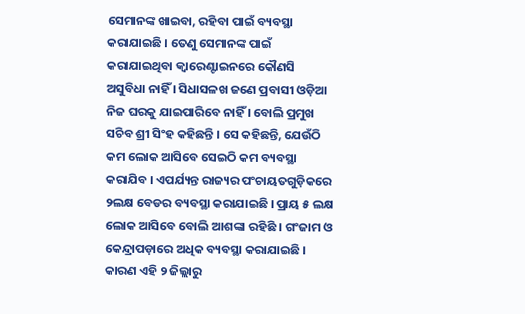ସେମାନଙ୍କ ଖାଇବା, ରହିବା ପାଇଁ ବ୍ୟବସ୍ଥା କରାଯାଇଛି । ତେଣୁ ସେମାନଙ୍କ ପାଇଁ କରାଯାଇଥିବା କ୍ୱାରେଣ୍ଟାଇନରେ କୌଣସି ଅସୁବିଧା ନାହିଁ । ସିଧାସଳଖ ଜଣେ ପ୍ରବାସୀ ଓଡ଼ିଆ ନିଜ ଘରକୁ ଯାଇପାରିବେ ନାହିଁ । ବୋଲି ପ୍ରମୁଖ ସଚିବ ଶ୍ରୀ ସିଂହ କହିଛନ୍ତି । ସେ କହିଛନ୍ତି, ଯେଉଁଠି କମ ଲୋକ ଆସିବେ ସେଇଠି କମ ବ୍ୟବସ୍ଥା କରାଯିବ । ଏପର୍ଯ୍ୟନ୍ତ ରାଜ୍ୟର ପଂଚାୟତଗୁଡ଼ିକରେ ୨ଲକ୍ଷ ବେଡର ବ୍ୟବସ୍ଥା କରାଯାଇଛି । ପ୍ରାୟ ୫ ଲକ୍ଷ ଲୋକ ଆସିବେ ବୋଲି ଆଶଙ୍କା ରହିଛି । ଗଂଜାମ ଓ କେନ୍ଦ୍ରାପଡ଼ାରେ ଅଧିକ ବ୍ୟବସ୍ଥା କରାଯାଇଛି । କାରଣ ଏହି ୨ ଜିଲ୍ଲାରୁ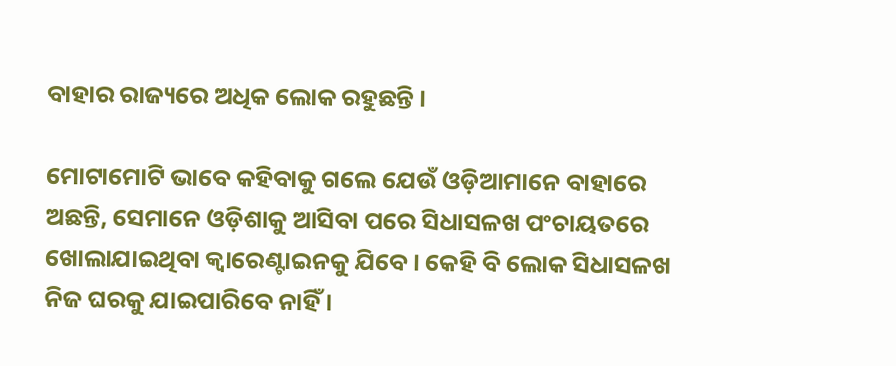ବାହାର ରାଜ୍ୟରେ ଅଧିକ ଲୋକ ରହୁଛନ୍ତି ।

ମୋଟାମୋଟି ଭାବେ କହିବାକୁ ଗଲେ ଯେଉଁ ଓଡ଼ିଆମାନେ ବାହାରେ ଅଛନ୍ତି, ସେମାନେ ଓଡ଼ିଶାକୁ ଆସିବା ପରେ ସିଧାସଳଖ ପଂଚାୟତରେ ଖୋଲାଯାଇଥିବା କ୍ୱାରେଣ୍ଟାଇନକୁ ଯିବେ । କେହି ବି ଲୋକ ସିଧାସଳଖ ନିଜ ଘରକୁ ଯାଇପାରିବେ ନାହିଁ ।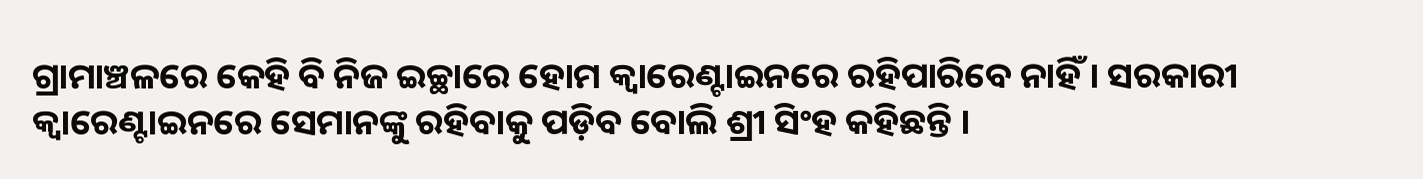ଗ୍ରାମାଞ୍ଚଳରେ କେହି ବି ନିଜ ଇଚ୍ଛାରେ ହୋମ କ୍ୱାରେଣ୍ଟାଇନରେ ରହିପାରିବେ ନାହିଁ । ସରକାରୀ କ୍ୱାରେଣ୍ଟାଇନରେ ସେମାନଙ୍କୁ ରହିବାକୁ ପଡ଼ିବ ବୋଲି ଶ୍ରୀ ସିଂହ କହିଛନ୍ତି ।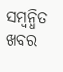ସମ୍ବନ୍ଧିତ ଖବର